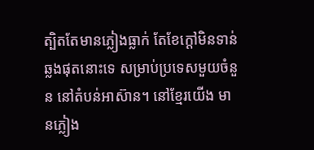ត្បិតតែមានភ្លៀងធ្លាក់ តែខែក្តៅមិនទាន់ឆ្លងផុតនោះទេ សម្រាប់ប្រទេសមួយចំនួន នៅតំបន់អាស៊ាន។ នៅខ្មែរយើង មានភ្លៀង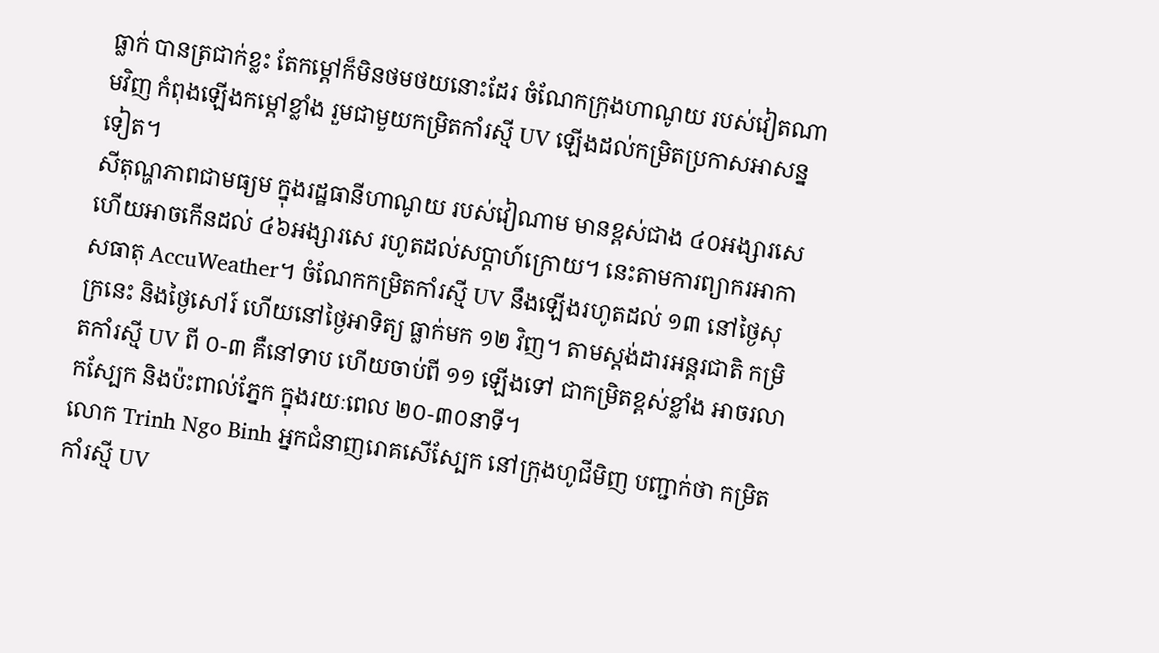ធ្លាក់ បានត្រជាក់ខ្លះ តែកម្ដៅក៏មិនថមថយនោះដែរ ចំណែកក្រុងហាណូយ របស់វៀតណាមវិញ កំពុងឡើងកម្ដៅខ្លាំង រួមជាមួយកម្រិតកាំរស្មី UV ឡើងដល់កម្រិតប្រកាសអាសន្នទៀត។
សីតុណ្ហភាពជាមធ្យម ក្នុងរដ្ឋធានីហាណូយ របស់វៀណាម មានខ្ពស់ជាង ៤០អង្សារសេ ហើយអាចកើនដល់ ៤៦អង្សារសេ រហូតដល់សប្ដាហ៍ក្រោយ។ នេះតាមការព្យាករអាកាសធាតុ AccuWeather។ ចំណែកកម្រិតកាំរស្មី UV នឹងឡើងរហូតដល់ ១៣ នៅថ្ងៃសុក្រនេះ និងថ្ងៃសៅរ៍ ហើយនៅថ្ងៃអាទិត្យ ធ្លាក់មក ១២ វិញ។ តាមស្ដង់ដារអន្តរជាតិ កម្រិតកាំរស្មី UV ពី ០-៣ គឺនៅទាប ហើយចាប់ពី ១១ ឡើងទៅ ជាកម្រិតខ្ពស់ខ្លាំង អាចរលាកស្បែក និងប៉ះពាល់ភ្នែក ក្នុងរយៈពេល ២០-៣០នាទី។
លោក Trinh Ngo Binh អ្នកជំនាញរោគសើស្បែក នៅក្រុងហូជីមិញ បញ្ជាក់ថា កម្រិតកាំរស្មី UV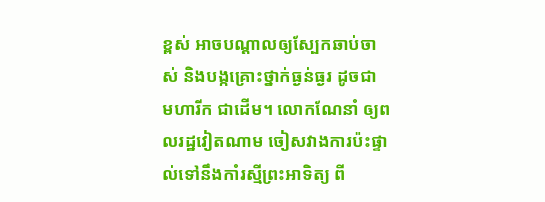ខ្ពស់ អាចបណ្ដាលឲ្យស្បែកឆាប់ចាស់ និងបង្កគ្រោះថ្នាក់ធ្ងន់ធ្ងរ ដូចជា មហារីក ជាដើម។ លោកណែនាំ ឲ្យពលរដ្ឋវៀតណាម ចៀសវាងការប៉ះផ្ទាល់ទៅនឹងកាំរស្មីព្រះអាទិត្យ ពី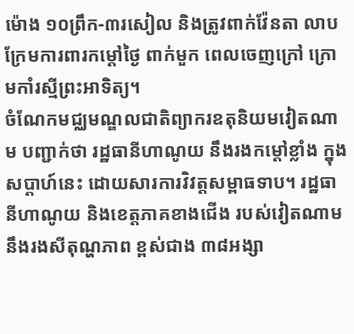ម៉ោង ១០ព្រឹក-៣រសៀល និងត្រូវពាក់វ៉ែនតា លាបក្រែមការពារកម្តៅថ្ងៃ ពាក់មួក ពេលចេញក្រៅ ក្រោមកាំរស្មីព្រះអាទិត្យ។
ចំណែកមជ្ឈមណ្ឌលជាតិព្យាករឧតុនិយមវៀតណាម បញ្ជាក់ថា រដ្ឋធានីហាណូយ នឹងរងកម្ដៅខ្លាំង ក្នុងសប្ដាហ៍នេះ ដោយសារការវិវត្តសម្ពាធទាប។ រដ្ឋធានីហាណូយ និងខេត្តភាគខាងជើង របស់វៀតណាម នឹងរងសីតុណ្ហភាព ខ្ពស់ជាង ៣៨អង្សា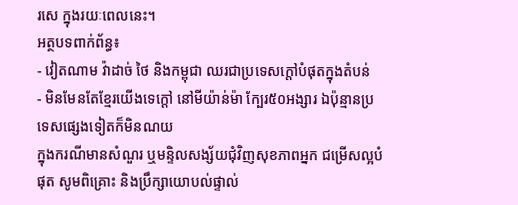រសេ ក្នុងរយៈពេលនេះ។
អត្ថបទពាក់ព័ន្ធ៖
- វៀតណាម វ៉ាដាច់ ថៃ និងកម្ពុជា ឈរជាប្រទេសក្តៅបំផុតក្នុងតំបន់
- មិនមែនតែខ្មែរយើងទេក្ដៅ នៅមីយ៉ាន់ម៉ា ក្បែរ៥០អង្សារ ឯប៉ុន្មានប្រទេសផ្សេងទៀតក៏មិនណយ
ក្នុងករណីមានសំណួរ ឬមន្ទិលសង្ស័យជុំវិញសុខភាពអ្នក ជម្រើសល្អបំផុត សូមពិគ្រោះ និងប្រឹក្សាយោបល់ផ្ទាល់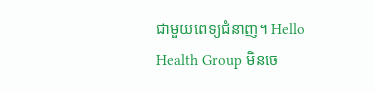ជាមួយពេទ្យជំនាញ។ Hello Health Group មិនចេ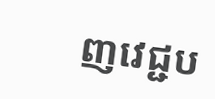ញវេជ្ជប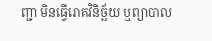ញ្ជា មិនធ្វើរោគវិនិច្ឆ័យ ឬព្យាបាល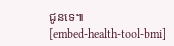ជូនទេ៕
[embed-health-tool-bmi]